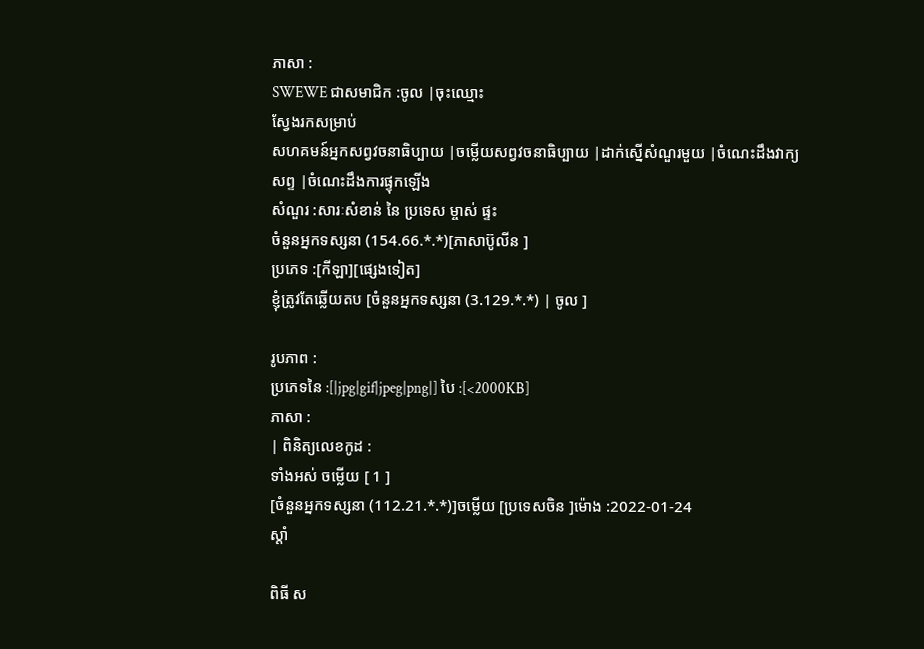ភាសា :
SWEWE ជាសមាជិក :ចូល |ចុះឈ្មោះ
ស្វែងរកសម្រាប់
សហគមន៍អ្នកសព្វវចនាធិប្បាយ |ចម្លើយសព្វវចនាធិប្បាយ |ដាក់ស្នើសំណួរមួយ |ចំណេះដឹងវាក្យសព្ទ |ចំណេះដឹងការផ្ទុកឡើង
សំណួរ :សារៈសំខាន់ នៃ ប្រទេស ម្ចាស់ ផ្ទះ
ចំនួនអ្នកទស្សនា (154.66.*.*)[ភាសាប៊ូលីន ]
ប្រភេទ :[កីឡា][ផ្សេងទៀត]
ខ្ញុំត្រូវតែឆ្លើយតប [ចំនួនអ្នកទស្សនា (3.129.*.*) | ចូល ]

រូបភាព :
ប្រភេទនៃ :[|jpg|gif|jpeg|png|] បៃ :[<2000KB]
ភាសា :
| ពិនិត្យលេខកូដ :
ទាំងអស់ ចម្លើយ [ 1 ]
[ចំនួនអ្នកទស្សនា (112.21.*.*)]ចម្លើយ [ប្រទេសចិន ]ម៉ោង :2022-01-24
ស្តាំ

ពិធី ស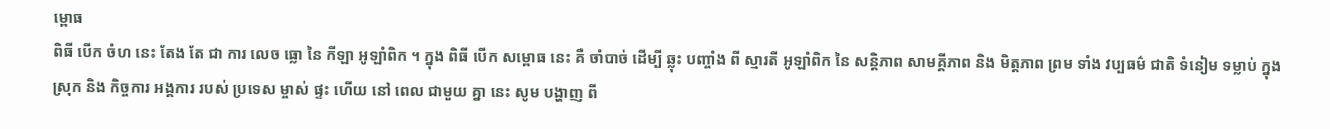ម្ពោធ
ពិធី បើក ចំហ នេះ តែង តែ ជា ការ លេច ធ្លោ នៃ កីឡា អូឡាំពិក ។ ក្នុង ពិធី បើក សម្ពោធ នេះ គឺ ចាំបាច់ ដើម្បី ឆ្លុះ បញ្ចាំង ពី ស្មារតី អូឡាំពិក នៃ សន្តិភាព សាមគ្គីភាព និង មិត្តភាព ព្រម ទាំង វប្បធម៌ ជាតិ ទំនៀម ទម្លាប់ ក្នុង ស្រុក និង កិច្ចការ អង្គការ របស់ ប្រទេស ម្ចាស់ ផ្ទះ ហើយ នៅ ពេល ជាមួយ គ្នា នេះ សូម បង្ហាញ ពី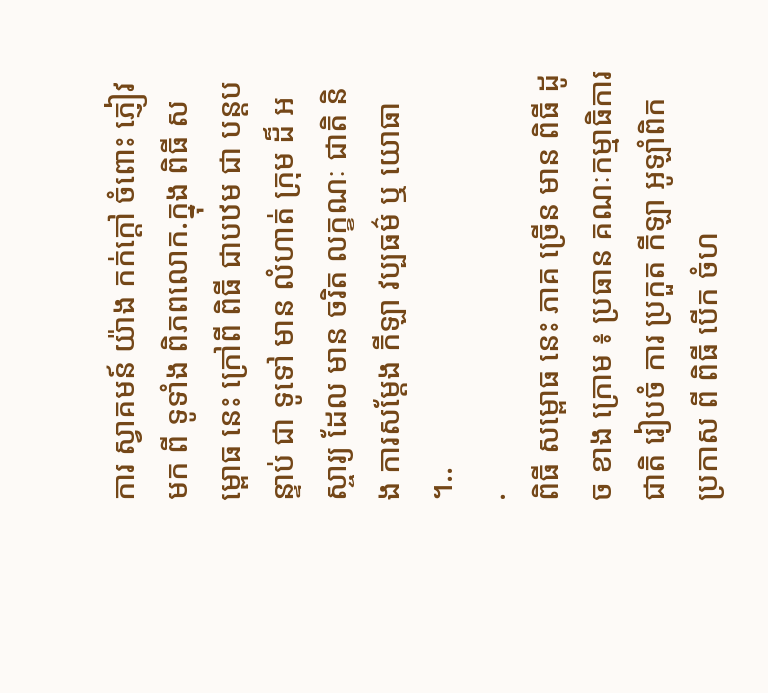ការ ស្វាគមន៍ យ៉ាង កក់ក្តៅ ចំពោះ ភ្ញៀវ មក ពី ទូទាំង ពិភពលោក.ក្នុង ពិធី សម្ពោធ នេះ ក្រៅពី ពិធី ជាបឋម ជា បន្តបន្ទាប់ ជា ទូទៅ មាន លំហាត់ ក្រុម ដ៏ អស្ចារ្យ ដែល មាន ចរិត លក្ខណៈ ជាតិ និង ការសម្តែង កីឡា វប្បធម៌ ឬ យោធា ។..
.
ពិធី សម្ពោធ នេះ ភាគ ច្រើន មាន ពិធី ដូច ខាង ក្រោម ៖ ប្រធាន គណៈកម្មាធិការ ជាតិ រៀបចំ ការ ប្រកួត កីឡា អូឡាំពិក ប្រកាស ពី ពិធី បើក ចំហ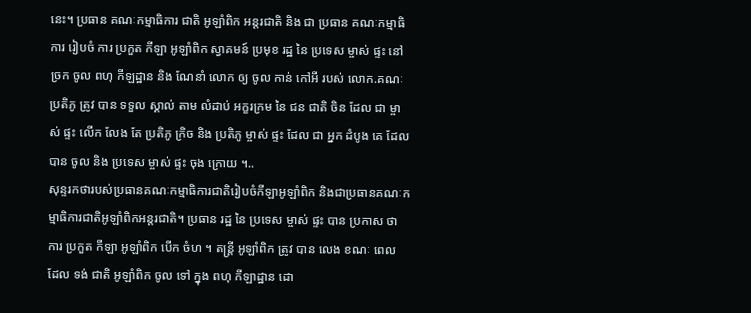នេះ។ ប្រធាន គណៈកម្មាធិការ ជាតិ អូឡាំពិក អន្តរជាតិ និង ជា ប្រធាន គណៈកម្មាធិការ រៀបចំ ការ ប្រកួត កីឡា អូឡាំពិក ស្វាគមន៍ ប្រមុខ រដ្ឋ នៃ ប្រទេស ម្ចាស់ ផ្ទះ នៅ ច្រក ចូល ពហុ កីឡដ្ឋាន និង ណែនាំ លោក ឲ្យ ចូល កាន់ កៅអី របស់ លោក.គណៈ ប្រតិភូ ត្រូវ បាន ទទួល ស្គាល់ តាម លំដាប់ អក្ខរក្រម នៃ ជន ជាតិ ចិន ដែល ជា ម្ចាស់ ផ្ទះ លើក លែង តែ ប្រតិភូ ក្រិច និង ប្រតិភូ ម្ចាស់ ផ្ទះ ដែល ជា អ្នក ដំបូង គេ ដែល បាន ចូល និង ប្រទេស ម្ចាស់ ផ្ទះ ចុង ក្រោយ ។..
សុន្ទរកថារបស់ប្រធានគណៈកម្មាធិការជាតិរៀបចំកីឡាអូឡាំពិក និងជាប្រធានគណៈកម្មាធិការជាតិអូឡាំពិកអន្តរជាតិ។ ប្រធាន រដ្ឋ នៃ ប្រទេស ម្ចាស់ ផ្ទះ បាន ប្រកាស ថា ការ ប្រកួត កីឡា អូឡាំពិក បើក ចំហ ។ តន្ត្រី អូឡាំពិក ត្រូវ បាន លេង ខណៈ ពេល ដែល ទង់ ជាតិ អូឡាំពិក ចូល ទៅ ក្នុង ពហុ កីឡាដ្ឋាន ដោ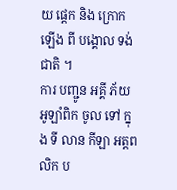យ ផ្តេក និង ក្រោក ឡើង ពី បង្គោល ទង់ ជាតិ ។
ការ បញ្ជូន អគ្គី ភ័យ អូឡាំពិក ចូល ទៅ ក្នុង ទី លាន កីឡា អត្តពលិក ប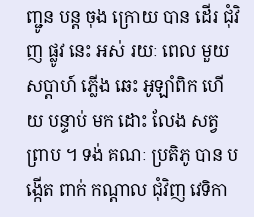ញ្ជូន បន្ត ចុង ក្រោយ បាន ដើរ ជុំវិញ ផ្លូវ នេះ អស់ រយៈ ពេល មួយ សប្តាហ៍ ភ្លើង ឆេះ អូឡាំពិក ហើយ បន្ទាប់ មក ដោះ លែង សត្វ ព្រាប ។ ទង់ គណៈ ប្រតិភូ បាន បង្កើត ពាក់ កណ្តាល ជុំវិញ វេទិកា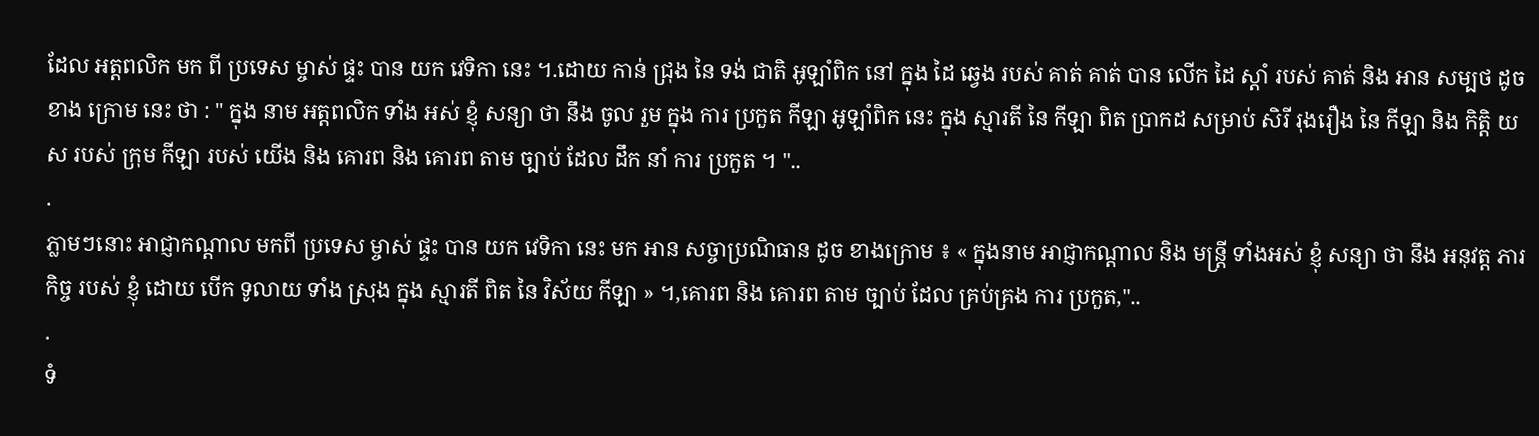ដែល អត្តពលិក មក ពី ប្រទេស ម្ចាស់ ផ្ទះ បាន យក វេទិកា នេះ ។.ដោយ កាន់ ជ្រុង នៃ ទង់ ជាតិ អូឡាំពិក នៅ ក្នុង ដៃ ឆ្វេង របស់ គាត់ គាត់ បាន លើក ដៃ ស្តាំ របស់ គាត់ និង អាន សម្បថ ដូច ខាង ក្រោម នេះ ថា : " ក្នុង នាម អត្តពលិក ទាំង អស់ ខ្ញុំ សន្យា ថា នឹង ចូល រួម ក្នុង ការ ប្រកួត កីឡា អូឡាំពិក នេះ ក្នុង ស្មារតី នៃ កីឡា ពិត ប្រាកដ សម្រាប់ សិរី រុងរឿង នៃ កីឡា និង កិត្តិ យស របស់ ក្រុម កីឡា របស់ យើង និង គោរព និង គោរព តាម ច្បាប់ ដែល ដឹក នាំ ការ ប្រកួត ។ "..
.
ភ្លាមៗនោះ អាជ្ញាកណ្ដាល មកពី ប្រទេស ម្ចាស់ ផ្ទះ បាន យក វេទិកា នេះ មក អាន សច្ចាប្រណិធាន ដូច ខាងក្រោម ៖ « ក្នុងនាម អាជ្ញាកណ្ដាល និង មន្ត្រី ទាំងអស់ ខ្ញុំ សន្យា ថា នឹង អនុវត្ត ភារកិច្ច របស់ ខ្ញុំ ដោយ បើក ទូលាយ ទាំង ស្រុង ក្នុង ស្មារតី ពិត នៃ វិស័យ កីឡា » ។,គោរព និង គោរព តាម ច្បាប់ ដែល គ្រប់គ្រង ការ ប្រកួត,"..
.
ទំ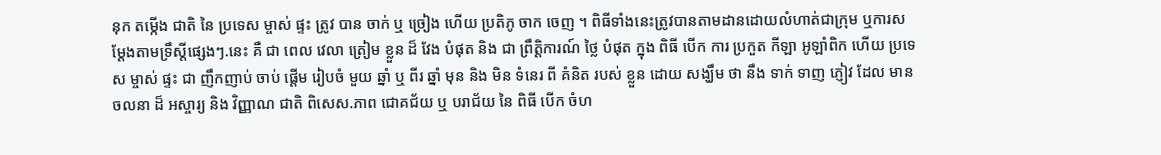នុក តម្កើង ជាតិ នៃ ប្រទេស ម្ចាស់ ផ្ទះ ត្រូវ បាន ចាក់ ឬ ច្រៀង ហើយ ប្រតិភូ ចាក ចេញ ។ ពិធីទាំងនេះត្រូវបានតាមដានដោយលំហាត់ជាក្រុម ឬការសម្តែងតាមទ្រឹស្តីផ្សេងៗ.នេះ គឺ ជា ពេល វេលា ត្រៀម ខ្លួន ដ៏ វែង បំផុត និង ជា ព្រឹត្តិការណ៍ ថ្លៃ បំផុត ក្នុង ពិធី បើក ការ ប្រកួត កីឡា អូឡាំពិក ហើយ ប្រទេស ម្ចាស់ ផ្ទះ ជា ញឹកញាប់ ចាប់ ផ្ដើម រៀបចំ មួយ ឆ្នាំ ឬ ពីរ ឆ្នាំ មុន និង មិន ទំនេរ ពី គំនិត របស់ ខ្លួន ដោយ សង្ឃឹម ថា នឹង ទាក់ ទាញ ភ្ញៀវ ដែល មាន ចលនា ដ៏ អស្ចារ្យ និង វិញ្ញាណ ជាតិ ពិសេស.ភាព ជោគជ័យ ឬ បរាជ័យ នៃ ពិធី បើក ចំហ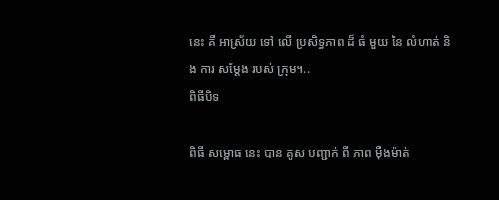នេះ គឺ អាស្រ័យ ទៅ លើ ប្រសិទ្ធភាព ដ៏ ធំ មួយ នៃ លំហាត់ និង ការ សម្តែង របស់ ក្រុម។..
ពិធីបិទ

ពិធី សម្ពោធ នេះ បាន គូស បញ្ជាក់ ពី ភាព ម៉ឺងម៉ាត់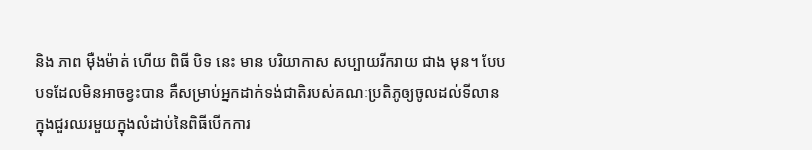និង ភាព ម៉ឺងម៉ាត់ ហើយ ពិធី បិទ នេះ មាន បរិយាកាស សប្បាយរីករាយ ជាង មុន។ បែបបទដែលមិនអាចខ្វះបាន គឺសម្រាប់អ្នកដាក់ទង់ជាតិរបស់គណៈប្រតិភូឲ្យចូលដល់ទីលានក្នុងជួរឈរមួយក្នុងលំដាប់នៃពិធីបើកការ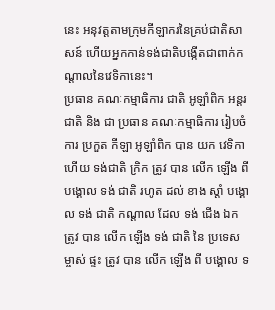នេះ អនុវត្តតាមក្រុមកីឡាករនៃគ្រប់ជាតិសាសន៍ ហើយអ្នកកាន់ទង់ជាតិបង្កើតជាពាក់កណ្តាលនៃវេទិកានេះ។
ប្រធាន គណៈកម្មាធិការ ជាតិ អូឡាំពិក អន្តរជាតិ និង ជា ប្រធាន គណៈកម្មាធិការ រៀបចំ ការ ប្រកួត កីឡា អូឡាំពិក បាន យក វេទិកា ហើយ ទង់ជាតិ ក្រិក ត្រូវ បាន លើក ឡើង ពី បង្គោល ទង់ ជាតិ រហូត ដល់ ខាង ស្តាំ បង្គោល ទង់ ជាតិ កណ្តាល ដែល ទង់ ជើង ឯក ត្រូវ បាន លើក ឡើង ទង់ ជាតិ នៃ ប្រទេស ម្ចាស់ ផ្ទះ ត្រូវ បាន លើក ឡើង ពី បង្គោល ទ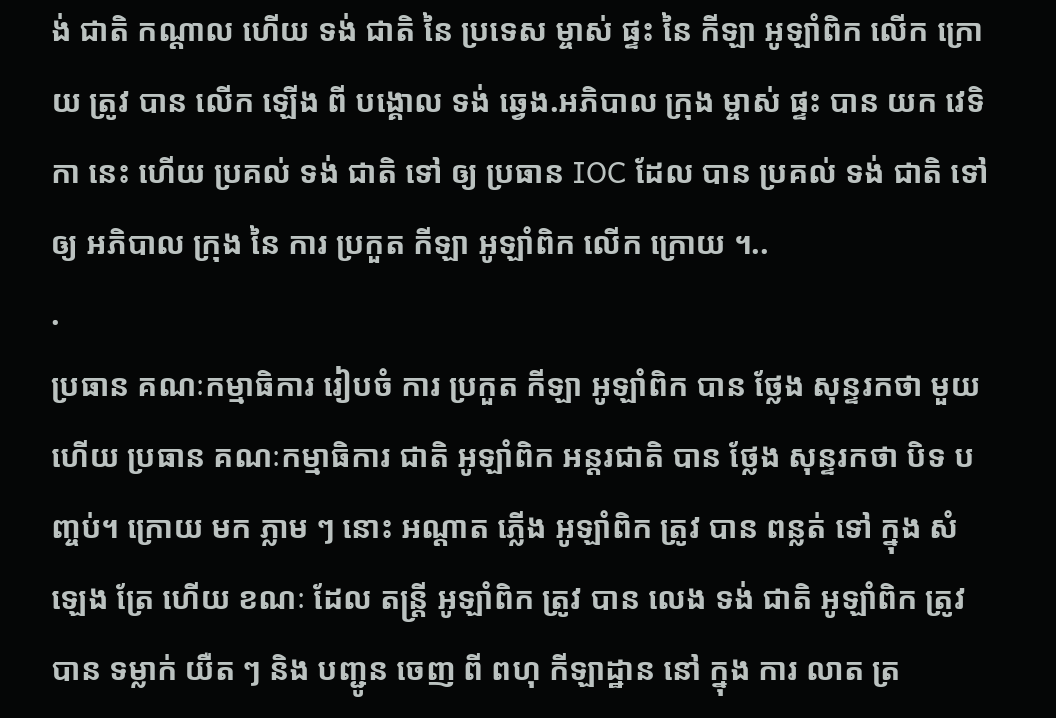ង់ ជាតិ កណ្តាល ហើយ ទង់ ជាតិ នៃ ប្រទេស ម្ចាស់ ផ្ទះ នៃ កីឡា អូឡាំពិក លើក ក្រោយ ត្រូវ បាន លើក ឡើង ពី បង្គោល ទង់ ឆ្វេង.អភិបាល ក្រុង ម្ចាស់ ផ្ទះ បាន យក វេទិកា នេះ ហើយ ប្រគល់ ទង់ ជាតិ ទៅ ឲ្យ ប្រធាន IOC ដែល បាន ប្រគល់ ទង់ ជាតិ ទៅ ឲ្យ អភិបាល ក្រុង នៃ ការ ប្រកួត កីឡា អូឡាំពិក លើក ក្រោយ ។..
.
ប្រធាន គណៈកម្មាធិការ រៀបចំ ការ ប្រកួត កីឡា អូឡាំពិក បាន ថ្លែង សុន្ទរកថា មួយ ហើយ ប្រធាន គណៈកម្មាធិការ ជាតិ អូឡាំពិក អន្តរជាតិ បាន ថ្លែង សុន្ទរកថា បិទ បញ្ចប់។ ក្រោយ មក ភ្លាម ៗ នោះ អណ្តាត ភ្លើង អូឡាំពិក ត្រូវ បាន ពន្លត់ ទៅ ក្នុង សំឡេង ត្រែ ហើយ ខណៈ ដែល តន្ត្រី អូឡាំពិក ត្រូវ បាន លេង ទង់ ជាតិ អូឡាំពិក ត្រូវ បាន ទម្លាក់ យឺត ៗ និង បញ្ជូន ចេញ ពី ពហុ កីឡាដ្ឋាន នៅ ក្នុង ការ លាត ត្រ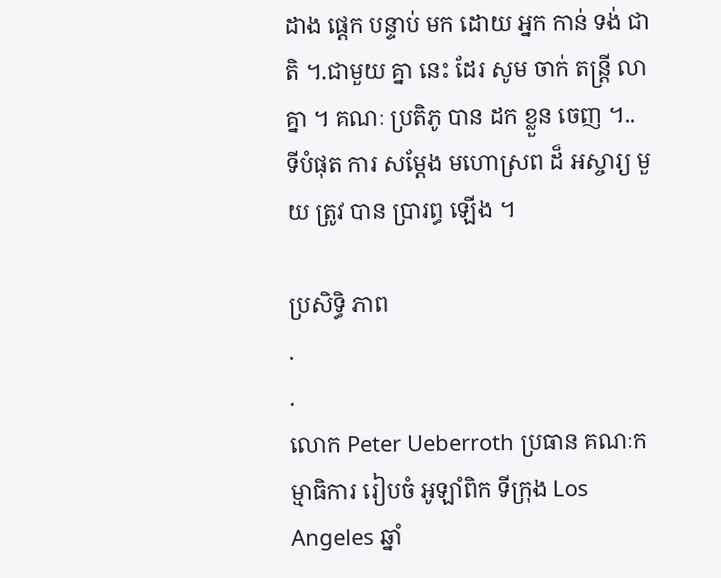ដាង ផ្តេក បន្ទាប់ មក ដោយ អ្នក កាន់ ទង់ ជាតិ ។.ជាមួយ គ្នា នេះ ដែរ សូម ចាក់ តន្ត្រី លា គ្នា ។ គណៈ ប្រតិភូ បាន ដក ខ្លួន ចេញ ។..
ទីបំផុត ការ សម្តែង មហោស្រព ដ៏ អស្ចារ្យ មួយ ត្រូវ បាន ប្រារព្ធ ឡើង ។

ប្រសិទ្ធិ ភាព
.
.
លោក Peter Ueberroth ប្រធាន គណៈកម្មាធិការ រៀបចំ អូឡាំពិក ទីក្រុង Los Angeles ឆ្នាំ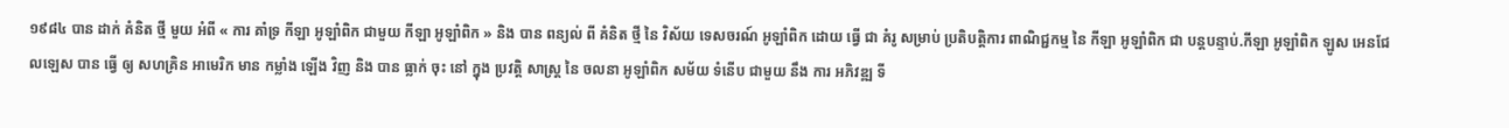១៩៨៤ បាន ដាក់ គំនិត ថ្មី មួយ អំពី « ការ គាំទ្រ កីឡា អូឡាំពិក ជាមួយ កីឡា អូឡាំពិក » និង បាន ពន្យល់ ពី គំនិត ថ្មី នៃ វិស័យ ទេសចរណ៍ អូឡាំពិក ដោយ ធ្វើ ជា គំរូ សម្រាប់ ប្រតិបត្តិការ ពាណិជ្ជកម្ម នៃ កីឡា អូឡាំពិក ជា បន្តបន្ទាប់.កីឡា អូឡាំពិក ឡូស អេនជែលឡេស បាន ធ្វើ ឲ្យ សហគ្រិន អាមេរិក មាន កម្លាំង ឡើង វិញ និង បាន ធ្លាក់ ចុះ នៅ ក្នុង ប្រវត្តិ សាស្ត្រ នៃ ចលនា អូឡាំពិក សម័យ ទំនើប ជាមួយ នឹង ការ អភិវឌ្ឍ ទី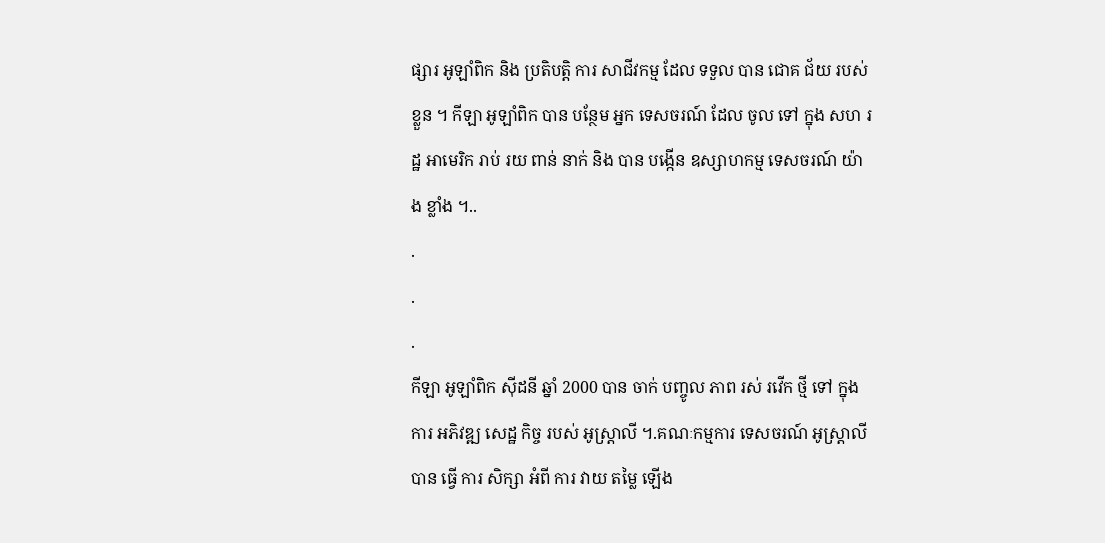ផ្សារ អូឡាំពិក និង ប្រតិបត្តិ ការ សាជីវកម្ម ដែល ទទួល បាន ជោគ ជ័យ របស់ ខ្លួន ។ កីឡា អូឡាំពិក បាន បន្ថែម អ្នក ទេសចរណ៍ ដែល ចូល ទៅ ក្នុង សហ រដ្ឋ អាមេរិក រាប់ រយ ពាន់ នាក់ និង បាន បង្កើន ឧស្សាហកម្ម ទេសចរណ៍ យ៉ាង ខ្លាំង ។..
.
.
.
កីឡា អូឡាំពិក ស៊ីដនី ឆ្នាំ 2000 បាន ចាក់ បញ្ចូល ភាព រស់ រវើក ថ្មី ទៅ ក្នុង ការ អភិវឌ្ឍ សេដ្ឋ កិច្ច របស់ អូស្ត្រាលី ។.គណៈកម្មការ ទេសចរណ៍ អូស្ត្រាលី បាន ធ្វើ ការ សិក្សា អំពី ការ វាយ តម្លៃ ឡើង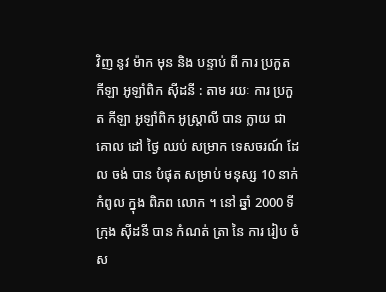វិញ នូវ ម៉ាក មុន និង បន្ទាប់ ពី ការ ប្រកួត កីឡា អូឡាំពិក ស៊ីដនី : តាម រយៈ ការ ប្រកួត កីឡា អូឡាំពិក អូស្ត្រាលី បាន ក្លាយ ជា គោល ដៅ ថ្ងៃ ឈប់ សម្រាក ទេសចរណ៍ ដែល ចង់ បាន បំផុត សម្រាប់ មនុស្ស 10 នាក់ កំពូល ក្នុង ពិភព លោក ។ នៅ ឆ្នាំ 2000 ទី ក្រុង ស៊ីដនី បាន កំណត់ ត្រា នៃ ការ រៀប ចំ ស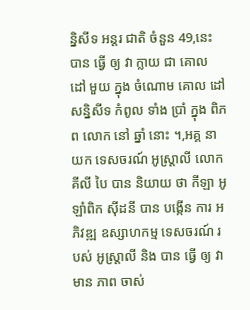ន្និសីទ អន្តរ ជាតិ ចំនួន 49,នេះ បាន ធ្វើ ឲ្យ វា ក្លាយ ជា គោល ដៅ មួយ ក្នុង ចំណោម គោល ដៅ សន្និសីទ កំពូល ទាំង ប្រាំ ក្នុង ពិភព លោក នៅ ឆ្នាំ នោះ ។,អគ្គ នាយក ទេសចរណ៍ អូស្ត្រាលី លោក គីលី បៃ បាន និយាយ ថា កីឡា អូឡាំពិក ស៊ីដនី បាន បង្កើន ការ អភិវឌ្ឍ ឧស្សាហកម្ម ទេសចរណ៍ របស់ អូស្ត្រាលី និង បាន ធ្វើ ឲ្យ វា មាន ភាព ចាស់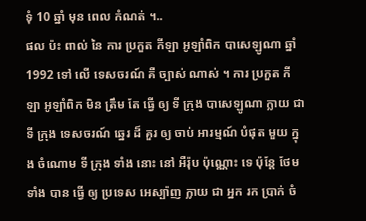ទុំ 10 ឆ្នាំ មុន ពេល កំណត់ ។..
ផល ប៉ះ ពាល់ នៃ ការ ប្រកួត កីឡា អូឡាំពិក បាសេឡូណា ឆ្នាំ 1992 ទៅ លើ ទេសចរណ៍ គឺ ច្បាស់ ណាស់ ។ ការ ប្រកួត កីឡា អូឡាំពិក មិន ត្រឹម តែ ធ្វើ ឲ្យ ទី ក្រុង បាសេឡូណា ក្លាយ ជា ទី ក្រុង ទេសចរណ៍ ឆ្នេរ ដ៏ គួរ ឲ្យ ចាប់ អារម្មណ៍ បំផុត មួយ ក្នុង ចំណោម ទី ក្រុង ទាំង នោះ នៅ អឺរ៉ុប ប៉ុណ្ណោះ ទេ ប៉ុន្តែ ថែម ទាំង បាន ធ្វើ ឲ្យ ប្រទេស អេស្ប៉ាញ ក្លាយ ជា អ្នក រក ប្រាក់ ចំ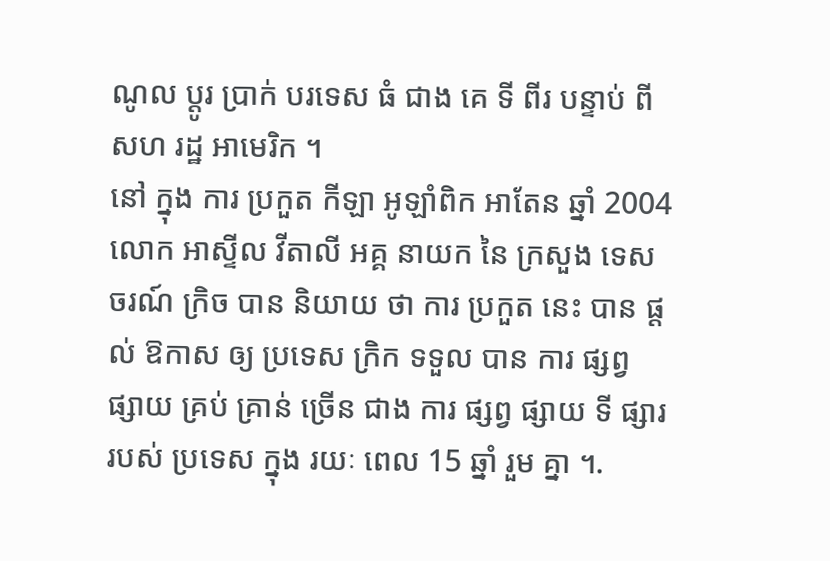ណូល ប្តូរ ប្រាក់ បរទេស ធំ ជាង គេ ទី ពីរ បន្ទាប់ ពី សហ រដ្ឋ អាមេរិក ។
នៅ ក្នុង ការ ប្រកួត កីឡា អូឡាំពិក អាតែន ឆ្នាំ 2004 លោក អាស្ទីល វីតាលី អគ្គ នាយក នៃ ក្រសួង ទេសចរណ៍ ក្រិច បាន និយាយ ថា ការ ប្រកួត នេះ បាន ផ្តល់ ឱកាស ឲ្យ ប្រទេស ក្រិក ទទួល បាន ការ ផ្សព្វ ផ្សាយ គ្រប់ គ្រាន់ ច្រើន ជាង ការ ផ្សព្វ ផ្សាយ ទី ផ្សារ របស់ ប្រទេស ក្នុង រយៈ ពេល 15 ឆ្នាំ រួម គ្នា ។.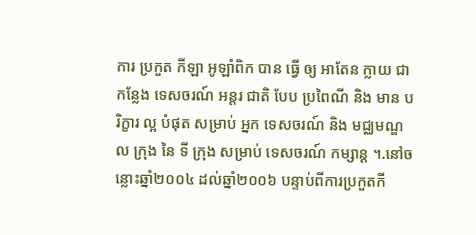ការ ប្រកួត កីឡា អូឡាំពិក បាន ធ្វើ ឲ្យ អាតែន ក្លាយ ជា កន្លែង ទេសចរណ៍ អន្តរ ជាតិ បែប ប្រពៃណី និង មាន បរិក្ខារ ល្អ បំផុត សម្រាប់ អ្នក ទេសចរណ៍ និង មជ្ឈមណ្ឌល ក្រុង នៃ ទី ក្រុង សម្រាប់ ទេសចរណ៍ កម្សាន្ត ។.នៅចន្លោះឆ្នាំ២០០៤ ដល់ឆ្នាំ២០០៦ បន្ទាប់ពីការប្រកួតកី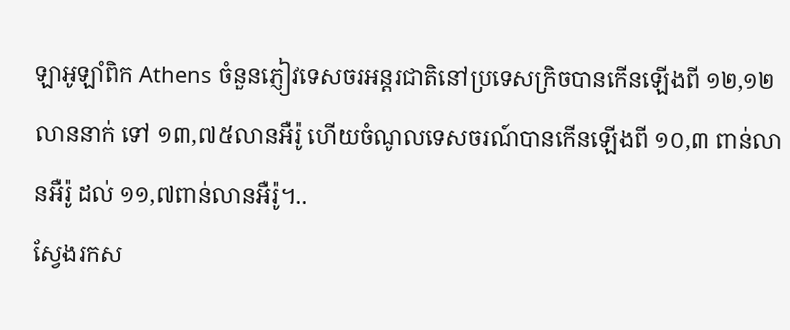ឡាអូឡាំពិក Athens ចំនួនភ្ញៀវទេសចរអន្តរជាតិនៅប្រទេសក្រិចបានកើនឡើងពី ១២,១២ លាននាក់ ទៅ ១៣,៧៥លានអឺរ៉ូ ហើយចំណូលទេសចរណ៍បានកើនឡើងពី ១០,៣ ពាន់លានអឺរ៉ូ ដល់ ១១,៧ពាន់លានអឺរ៉ូ។..
ស្វែងរកស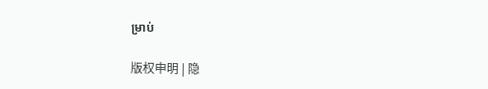ម្រាប់

版权申明 | 隐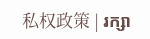私权政策 | រក្សា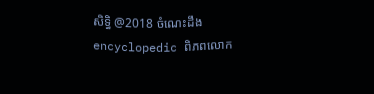សិទ្ធិ @2018 ចំណេះដឹង encyclopedic ពិភពលោក